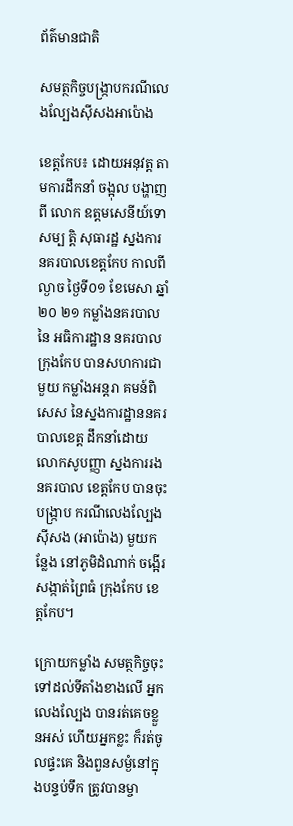ព័ត៌មានជាតិ

សមត្ថកិច្ចបង្ក្រាបករណីលេងល្បែងស៊ីសងអាប៉ោង

ខេត្ដកែប៖ ដោយអនុវត្ត តាមការដឹកនាំ ចង្អុល បង្ហាញពី លោក ឧត្តមសេនីយ៍ទោ សម្ប ត្តិ សុធារដ្ឋ ស្នងការ នគរបាលខេត្តកែប កាលពីល្ងាច ថ្ងៃទី០១ ខែមេសា ឆ្នាំ ២០ ២១ កម្លាំងនគរបាល នៃ អធិការដ្ឋាន នគរបាលក្រុងកែប បានសហការជាមួយ កម្លាំងអន្តរា គមន៍ពិសេស នៃស្នងការដ្ឋាននគរបាលខេត្ត ដឹកនាំដោយលោកសូបញ្ញា ស្នងការរង នគរបាល ខេត្តកែប បានចុះបង្ក្រាប ករណីលេងល្បែង ស៊ីសង (អាប៉ោង) មួយកន្លែង នៅភូមិដំណាក់ ចង្អើរ សង្កាត់ព្រៃធំ ក្រុងកែប ខេត្តកែប។

ក្រោយកម្លាំង សមត្ថកិច្ចចុះទៅដល់ទីតាំងខាងលើ អ្នកលេងល្បែង បានរត់គេចខ្លួនអស់ ហើយអ្នកខ្លះ ក៏រត់ចូលផ្ទះគេ និងពួនសម្ងំនៅក្នុងបន្ទប់ទឹក ត្រូវបានម្ចា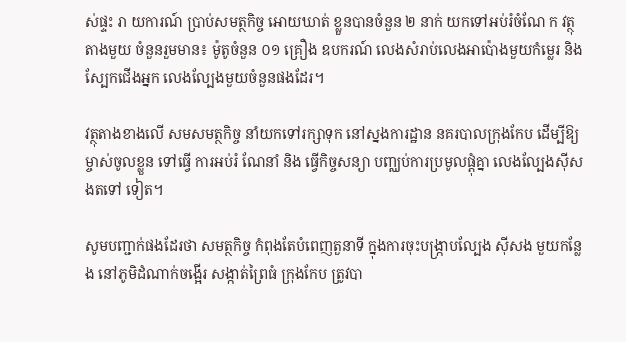ស់ផ្ទះ រា យការណ៍ ប្រាប់សមត្ថកិច្ច អោយឃាត់ ខ្លួនបានចំនួន ២ នាក់ យកទៅអប់រំចំណែ ក វត្ថុតាងមួយ ចំនួនរួមមាន៖ ម៉ូតូចំនួន ០១ គ្រឿង ឧបករណ៍ លេងសំរាប់លេងអាប៉ោងមួយកំម្លេរ និង ស្បែកជើងអ្នក លេងល្បែងមួយចំនួនផងដែរ។

វត្ថុតាងខាងលើ សមសមត្ថកិច្ច នាំយកទៅរក្សាទុក នៅស្នងការដ្ឋាន នគរបាលក្រុងកែប ដើម្បីឱ្យម្ចាស់ចូលខ្លួន ទៅធ្វើ ការអប់រំ ណែនាំ និង ធ្វើកិច្ចសន្យា បញ្ឈប់ការប្រមូលផ្តុំគ្នា លេងល្បែងសុីសងតទៅ ទៀត។

សូមបញ្ជាក់ផងដែរថា សមត្ថកិច្ច កំពុងតែបំពេញតួនាទី ក្នុងការចុះបង្ក្រាបល្បែង ស៊ីសង មួយកន្លែង នៅភូមិដំណាក់ចង្អើរ សង្កាត់ព្រៃធំ ក្រុងកែប ត្រូវបា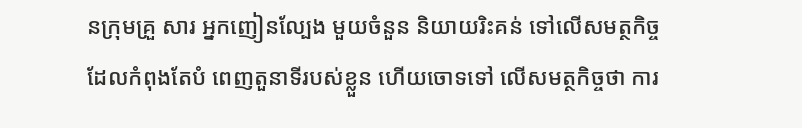នក្រុមគ្រួ សារ អ្នកញៀនល្បែង មួយចំនួន និយាយរិះគន់ ទៅលើសមត្ថកិច្ច ដែលកំពុងតែបំ ពេញតួនាទីរបស់ខ្លួន ហើយចោទទៅ លើសមត្ថកិច្ចថា ការ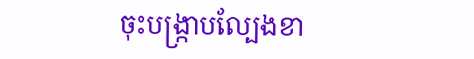ចុះបង្ក្រាបល្បែងខា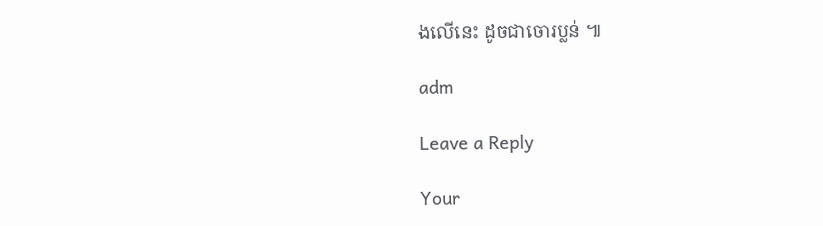ងលើនេះ ដូចជាចោរប្លន់ ៕

adm

Leave a Reply

Your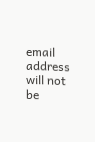email address will not be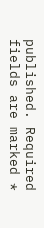published. Required fields are marked *